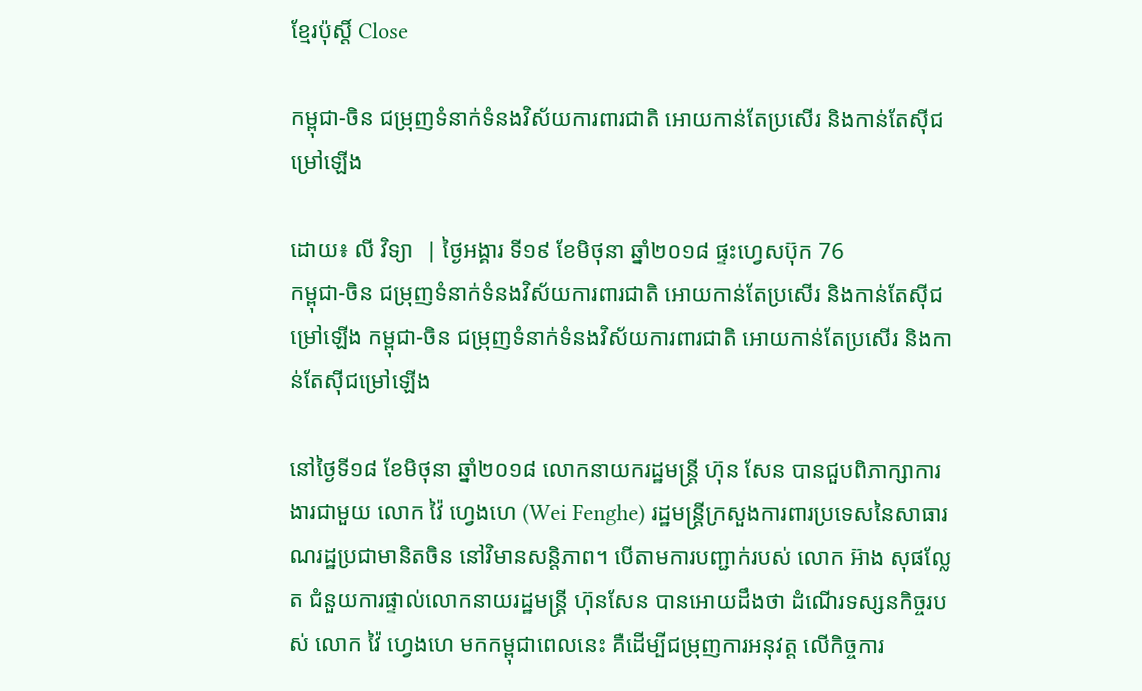ខ្មែរប៉ុស្ដិ៍ Close

កម្ពុជា-ចិន ជម្រុញទំនាក់ទំនងវិស័យការពារជាតិ អោយកាន់តែប្រសើរ និងកាន់តែស៊ីជម្រៅឡើង

ដោយ៖ លី វិទ្យា  | ថ្ងៃអង្គារ ទី១៩ ខែមិថុនា ឆ្នាំ២០១៨ ផ្ទះហ្វេសប៊ុក 76
កម្ពុជា-ចិន ជម្រុញទំនាក់ទំនងវិស័យការពារជាតិ អោយកាន់តែប្រសើរ និងកាន់តែស៊ីជម្រៅឡើង កម្ពុជា-ចិន ជម្រុញទំនាក់ទំនងវិស័យការពារជាតិ អោយកាន់តែប្រសើរ និងកាន់តែស៊ីជម្រៅឡើង

នៅថ្ងៃទី១៨ ខែមិថុនា ឆ្នាំ២០១៨ លោកនាយករដ្ឋមន្ត្រី ហ៊ុន សែន បានជួបពិភាក្សាការងារជាមួយ លោក វ៉ៃ ហ្វេងហេ (Wei Fenghe) រដ្ឋមន្ត្រីក្រសួងការពារប្រទេសនៃសាធារណរដ្ឋប្រជាមានិតចិន នៅវិមានសន្តិភាព។ បើតាមការបញ្ជាក់របស់ លោក អ៊ាង សុផល្លែត ជំនួយការផ្ទាល់លោកនាយរដ្ឋមន្រ្តី ហ៊ុនសែន បានអោយដឹងថា ដំណើរទស្សនកិច្ចរបស់ លោក វ៉ៃ ហ្វេងហេ មកកម្ពុជាពេលនេះ គឺដើម្បីជម្រុញការអនុវត្ត លើកិច្ចការ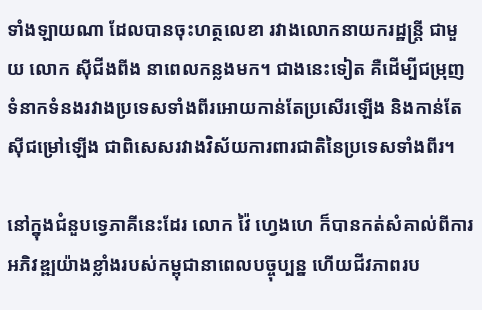ទាំងឡាយណា ដែលបានចុះហត្ថលេខា រវាងលោកនាយករដ្ឋន្ត្រី ជាមួយ លោក ស៊ីជីងពីង នាពេលកន្លងមក។ ជាងនេះទៀត គឺដើម្បីជម្រុញទំនាកទំនងរវាងប្រទេសទាំងពីរអោយកាន់តែប្រសើរឡើង និងកាន់តែស៊ីជម្រៅឡើង ជាពិសេសរវាងវិស័យការពារជាតិនៃប្រទេសទាំងពីរ។

នៅក្នុងជំនួបទ្វេភាគីនេះដែរ លោក វ៉ៃ ហ្វេងហេ ក៏បានកត់សំគាល់ពីការអភិវឌ្ឍយ៉ាងខ្លាំងរបស់កម្ពុជានាពេលបច្ចុប្បន្ន ហើយជីវភាពរប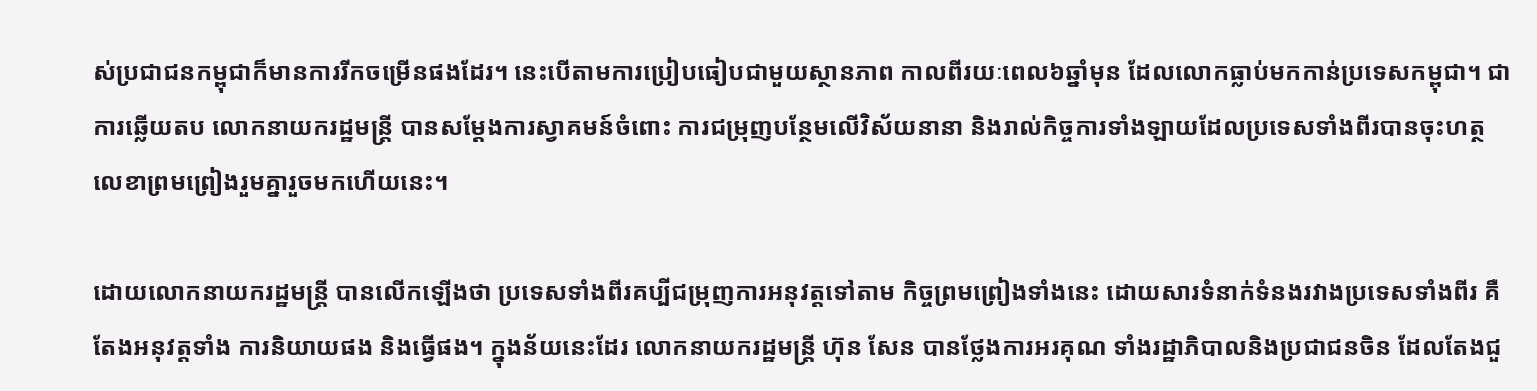ស់ប្រជាជនកម្ពុជាក៏មានការរីកចម្រើនផងដែរ។ នេះបើតាមការប្រៀបធៀបជាមួយស្ថានភាព កាលពីរយៈពេល៦ឆ្នាំមុន ដែលលោកធ្លាប់មកកាន់ប្រទេសកម្ពុជា។ ជាការឆ្លើយតប លោកនាយករដ្ឋមន្ត្រី បានសម្តែងការស្វាគមន៍ចំពោះ ការជម្រុញបន្ថែមលើវិស័យនានា និងរាល់កិច្ចការទាំងឡាយដែលប្រទេសទាំងពីរបានចុះហត្ថលេខាព្រមព្រៀងរួមគ្នារួចមកហើយនេះ។

ដោយលោកនាយករដ្ឋមន្រ្តី បានលើកឡើងថា ប្រទេសទាំងពីរគប្បីជម្រុញការអនុវត្តទៅតាម កិច្ចព្រមព្រៀងទាំងនេះ ដោយសារទំនាក់ទំនងរវាងប្រទេសទាំងពីរ គឺតែងអនុវត្តទាំង ការនិយាយផង និងធ្វើផង។ ក្នុងន័យនេះដែរ លោកនាយករដ្ឋមន្ត្រី ហ៊ុន សែន បានថ្លែងការអរគុណ ទាំងរដ្ឋាភិបាលនិងប្រជាជនចិន ដែលតែងជួ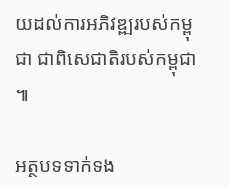យដល់ការអភិវឌ្ឍរបស់កម្ពុជា ជាពិសេជាតិរបស់កម្ពុជា ៕

អត្ថបទទាក់ទង